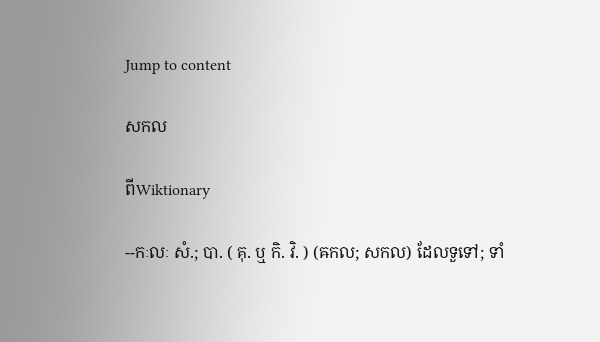Jump to content

សកល

ពីWiktionary

--កៈលៈ សំ.; បា. ( គុ. ឬ កិ. វិ. ) (ឝកល; សកល) ដែលទួទៅ; ទាំ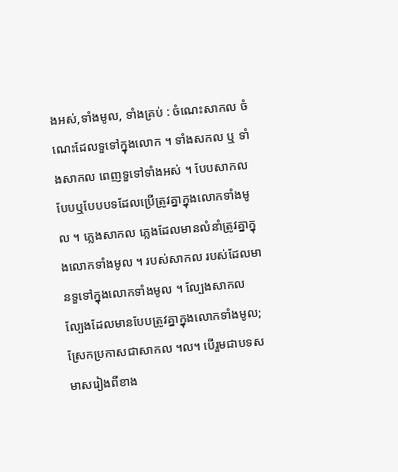ងអស់,ទាំងមូល, ទាំងគ្រប់ : ចំណេះសាកល ចំណេះដែលទួទៅក្នុងលោក ។ ទាំងសកល ឬ ទាំងសាកល ពេញទួទៅទាំងអស់ ។ បែបសាកល បែបឬបែបបទដែលប្រើត្រូវគ្នាក្នុងលោកទាំងមូល ។ ភ្លេងសាកល ភ្លេងដែលមានលំនាំត្រូវគ្នាក្នុងលោកទាំងមូល ។ របស់សាកល របស់ដែលមានទួទៅក្នុងលោកទាំងមូល ។ ល្បែងសាកល ល្បែងដែលមានបែបត្រូវគ្នាក្នុងលោកទាំងមូល; ស្រែកប្រកាសជាសាកល ។ល។ បើរួមជាបទសមាសរៀងពីខាង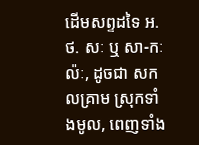ដើមសព្ទដទៃ អ. ថ. សៈ ឬ សា-កៈល៉ៈ, ដូចជា សកលគ្រាម ស្រុកទាំងមូល, ពេញទាំង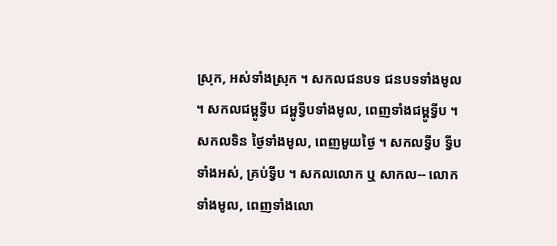ស្រុក, អស់ទាំងស្រុក ។ សកលជនបទ ជនបទទាំងមូល ។ សកលជម្ពូទ្វីប ជម្ពូទ្វីបទាំងមូល, ពេញទាំងជម្ពូទ្វីប ។ សកលទិន ថ្ងៃទាំងមូល, ពេញមួយថ្ងៃ ។ សកលទ្វីប ទ្វីបទាំងអស់, គ្រប់ទ្វីប ។ សកលលោក ឬ សាកល-- លោកទាំងមូល, ពេញទាំងលោ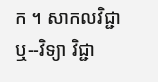ក ។ សាកលវិជ្ជា ឬ--វិទ្យា វិជ្ជា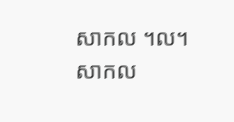សាកល ។ល។ សាកល